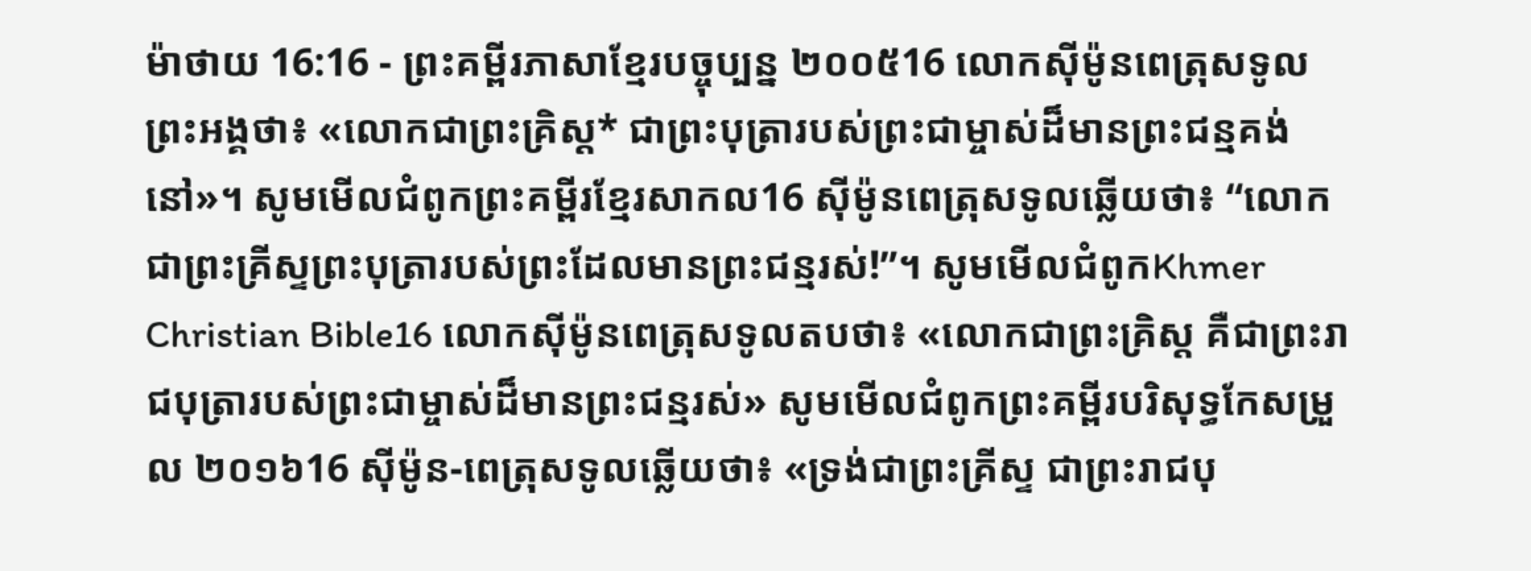ម៉ាថាយ 16:16 - ព្រះគម្ពីរភាសាខ្មែរបច្ចុប្បន្ន ២០០៥16 លោកស៊ីម៉ូនពេត្រុសទូលព្រះអង្គថា៖ «លោកជាព្រះគ្រិស្ត* ជាព្រះបុត្រារបស់ព្រះជាម្ចាស់ដ៏មានព្រះជន្មគង់នៅ»។ សូមមើលជំពូកព្រះគម្ពីរខ្មែរសាកល16 ស៊ីម៉ូនពេត្រុសទូលឆ្លើយថា៖ “លោកជាព្រះគ្រីស្ទព្រះបុត្រារបស់ព្រះដែលមានព្រះជន្មរស់!”។ សូមមើលជំពូកKhmer Christian Bible16 លោកស៊ីម៉ូនពេត្រុសទូលតបថា៖ «លោកជាព្រះគ្រិស្ដ គឺជាព្រះរាជបុត្រារបស់ព្រះជាម្ចាស់ដ៏មានព្រះជន្មរស់» សូមមើលជំពូកព្រះគម្ពីរបរិសុទ្ធកែសម្រួល ២០១៦16 ស៊ីម៉ូន-ពេត្រុសទូលឆ្លើយថា៖ «ទ្រង់ជាព្រះគ្រីស្ទ ជាព្រះរាជបុ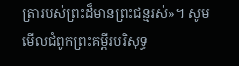ត្រារបស់ព្រះដ៏មានព្រះជន្មរស់»។ សូមមើលជំពូកព្រះគម្ពីរបរិសុទ្ធ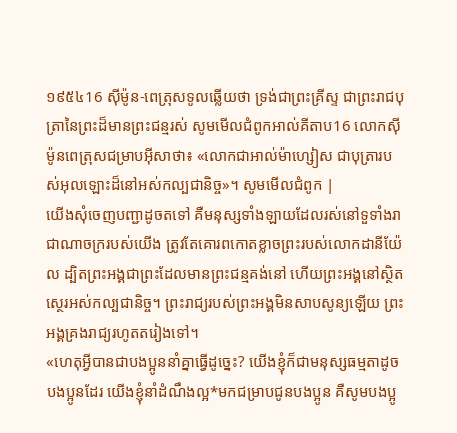១៩៥៤16 ស៊ីម៉ូន-ពេត្រុសទូលឆ្លើយថា ទ្រង់ជាព្រះគ្រីស្ទ ជាព្រះរាជបុត្រានៃព្រះដ៏មានព្រះជន្មរស់ សូមមើលជំពូកអាល់គីតាប16 លោកស៊ីម៉ូនពេត្រុសជម្រាបអ៊ីសាថា៖ «លោកជាអាល់ម៉ាហ្សៀស ជាបុត្រារបស់អុលឡោះដ៏នៅអស់កល្បជានិច្ច»។ សូមមើលជំពូក |
យើងសុំចេញបញ្ជាដូចតទៅ គឺមនុស្សទាំងឡាយដែលរស់នៅទួទាំងរាជាណាចក្ររបស់យើង ត្រូវតែគោរពកោតខ្លាចព្រះរបស់លោកដានីយ៉ែល ដ្បិតព្រះអង្គជាព្រះដែលមានព្រះជន្មគង់នៅ ហើយព្រះអង្គនៅស្ថិតស្ថេរអស់កល្បជានិច្ច។ ព្រះរាជ្យរបស់ព្រះអង្គមិនសាបសូន្យឡើយ ព្រះអង្គគ្រងរាជ្យរហូតតរៀងទៅ។
«ហេតុអ្វីបានជាបងប្អូននាំគ្នាធ្វើដូច្នេះ? យើងខ្ញុំក៏ជាមនុស្សធម្មតាដូចបងប្អូនដែរ យើងខ្ញុំនាំដំណឹងល្អ*មកជម្រាបជូនបងប្អូន គឺសូមបងប្អូ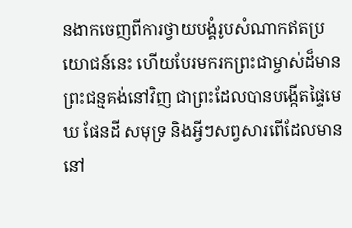នងាកចេញពីការថ្វាយបង្គំរូបសំណាកឥតប្រយោជន៍នេះ ហើយបែរមករកព្រះជាម្ចាស់ដ៏មានព្រះជន្មគង់នៅវិញ ជាព្រះដែលបានបង្កើតផ្ទៃមេឃ ផែនដី សមុទ្រ និងអ្វីៗសព្វសារពើដែលមាននៅ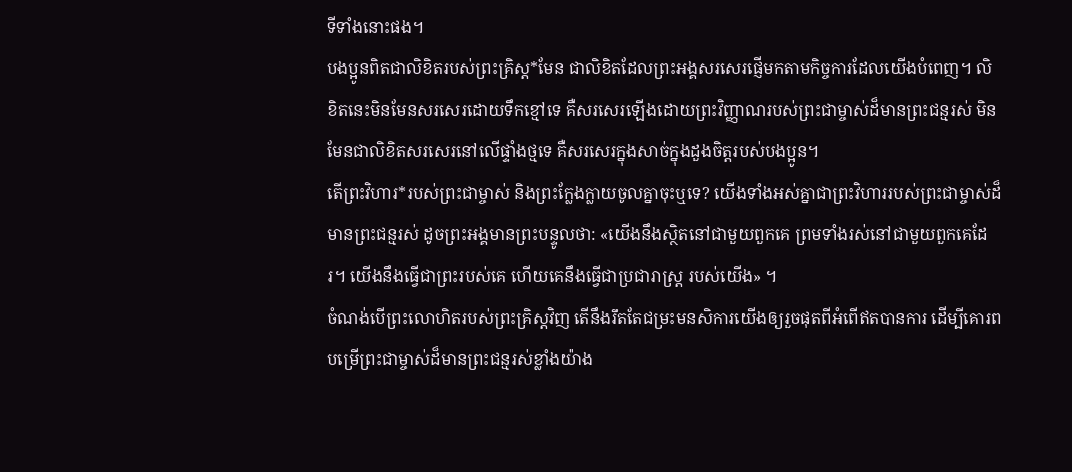ទីទាំងនោះផង។
បងប្អូនពិតជាលិខិតរបស់ព្រះគ្រិស្ត*មែន ជាលិខិតដែលព្រះអង្គសរសេរផ្ញើមកតាមកិច្ចការដែលយើងបំពេញ។ លិខិតនេះមិនមែនសរសេរដោយទឹកខ្មៅទេ គឺសរសេរឡើងដោយព្រះវិញ្ញាណរបស់ព្រះជាម្ចាស់ដ៏មានព្រះជន្មរស់ មិនមែនជាលិខិតសរសេរនៅលើផ្ទាំងថ្មទេ គឺសរសេរក្នុងសាច់ក្នុងដួងចិត្តរបស់បងប្អូន។
តើព្រះវិហារ*របស់ព្រះជាម្ចាស់ និងព្រះក្លែងក្លាយចូលគ្នាចុះឬទេ? យើងទាំងអស់គ្នាជាព្រះវិហាររបស់ព្រះជាម្ចាស់ដ៏មានព្រះជន្មរស់ ដូចព្រះអង្គមានព្រះបន្ទូលថា: «យើងនឹងស្ថិតនៅជាមួយពួកគេ ព្រមទាំងរស់នៅជាមួយពួកគេដែរ។ យើងនឹងធ្វើជាព្រះរបស់គេ ហើយគេនឹងធ្វើជាប្រជារាស្ដ្រ របស់យើង» ។
ចំណង់បើព្រះលោហិតរបស់ព្រះគ្រិស្តវិញ តើនឹងរឹតតែជម្រះមនសិការយើងឲ្យរួចផុតពីអំពើឥតបានការ ដើម្បីគោរពបម្រើព្រះជាម្ចាស់ដ៏មានព្រះជន្មរស់ខ្លាំងយ៉ាង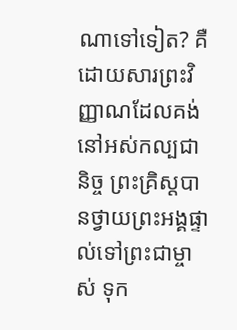ណាទៅទៀត? គឺដោយសារព្រះវិញ្ញាណដែលគង់នៅអស់កល្បជានិច្ច ព្រះគ្រិស្តបានថ្វាយព្រះអង្គផ្ទាល់ទៅព្រះជាម្ចាស់ ទុក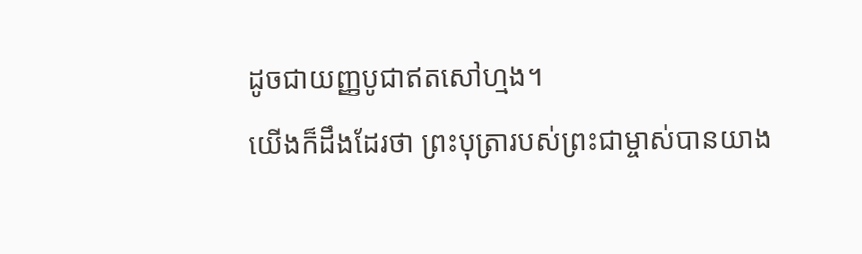ដូចជាយញ្ញបូជាឥតសៅហ្មង។
យើងក៏ដឹងដែរថា ព្រះបុត្រារបស់ព្រះជាម្ចាស់បានយាង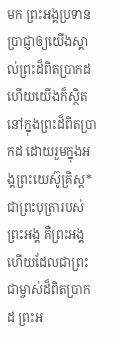មក ព្រះអង្គប្រទានប្រាជ្ញាឲ្យយើងស្គាល់ព្រះដ៏ពិតប្រាកដ ហើយយើងក៏ស្ថិតនៅក្នុងព្រះដ៏ពិតប្រាកដ ដោយរួមក្នុងអង្គព្រះយេស៊ូគ្រិស្ត* ជាព្រះបុត្រារបស់ព្រះអង្គ គឺព្រះអង្គហើយដែលជាព្រះជាម្ចាស់ដ៏ពិតប្រាកដ ព្រះអ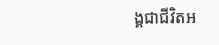ង្គជាជីវិតអ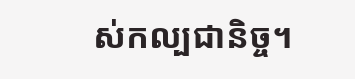ស់កល្បជានិច្ច។